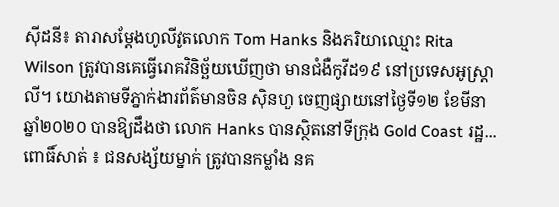ស៊ីដនី៖ តារាសម្តែងហូលីវូតលោក Tom Hanks និងភរិយាឈ្មោះ Rita Wilson ត្រូវបានគេធ្វើរោគវិនិច្ឆ័យឃើញថា មានជំងឺកូវីដ១៩ នៅប្រទេសអូស្ត្រាលី។ យោងតាមទីភ្នាក់ងារព័ត៌មានចិន ស៊ិនហួ ចេញផ្សាយនៅថ្ងៃទី១២ ខែមីនា ឆ្នាំ២០២០ បានឱ្យដឹងថា លោក Hanks បានស្ថិតនៅទីក្រុង Gold Coast រដ្ឋ...
ពោធិ៍សាត់ ៖ ជនសង្ស័យម្នាក់ ត្រូវបានកម្លាំង នគ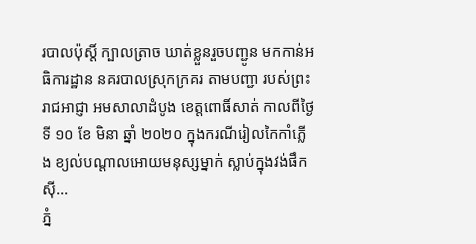របាលប៉ុស្តិ៍ ក្បាលត្រាច ឃាត់ខ្លួនរួចបញ្ជូន មកកាន់អធិការដ្ឋាន នគរបាលស្រុកក្រគរ តាមបញ្ជា របស់ព្រះរាជអាជ្ញា អមសាលាដំបូង ខេត្តពោធិ៍សាត់ កាលពីថ្ងៃទី ១០ ខែ មិនា ឆ្នាំ ២០២០ ក្នុងករណីរៀលកៃកាំភ្លើង ខ្យល់បណ្តាលអោយមនុស្សម្នាក់ ស្លាប់ក្នុងវង់ផឹកស៊ី...
ភ្នំ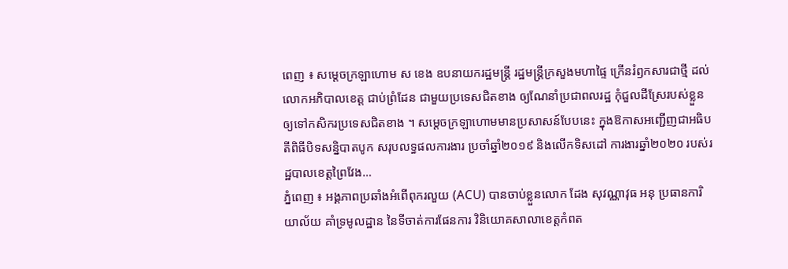ពេញ ៖ សម្ដេចក្រឡាហោម ស ខេង ឧបនាយករដ្ឋមន្រ្តី រដ្ឋមន្រ្តីក្រសួងមហាផ្ទៃ ក្រើនរំឭកសារជាថ្មី ដល់លោកអភិបាលខេត្ត ជាប់ព្រំដែន ជាមួយប្រទេសជិតខាង ឲ្យណែនាំប្រជាពលរដ្ឋ កុំជួលដីស្រែរបស់ខ្លួន ឲ្យទៅកសិករប្រទេសជិតខាង ។ សម្ដេចក្រឡាហោមមានប្រសាសន៍បែបនេះ ក្នុងឱកាសអញ្ជើញជាអធិបតីពិធីបិទសន្និបាតបូក សរុបលទ្ធផលការងារ ប្រចាំឆ្នាំ២០១៩ និងលើកទិសដៅ ការងារឆ្នាំ២០២០ របស់រដ្ឋបាលខេត្តព្រៃវែង...
ភ្នំពេញ ៖ អង្គភាពប្រឆាំងអំពើពុករលួយ (ACU) បានចាប់ខ្លួនលោក ដែង សុវណ្ណាវុធ អនុ ប្រធានការិយាល័យ គាំទ្រមូលដ្ឋាន នៃទីចាត់ការផែនការ វិនិយោគសាលាខេត្តកំពត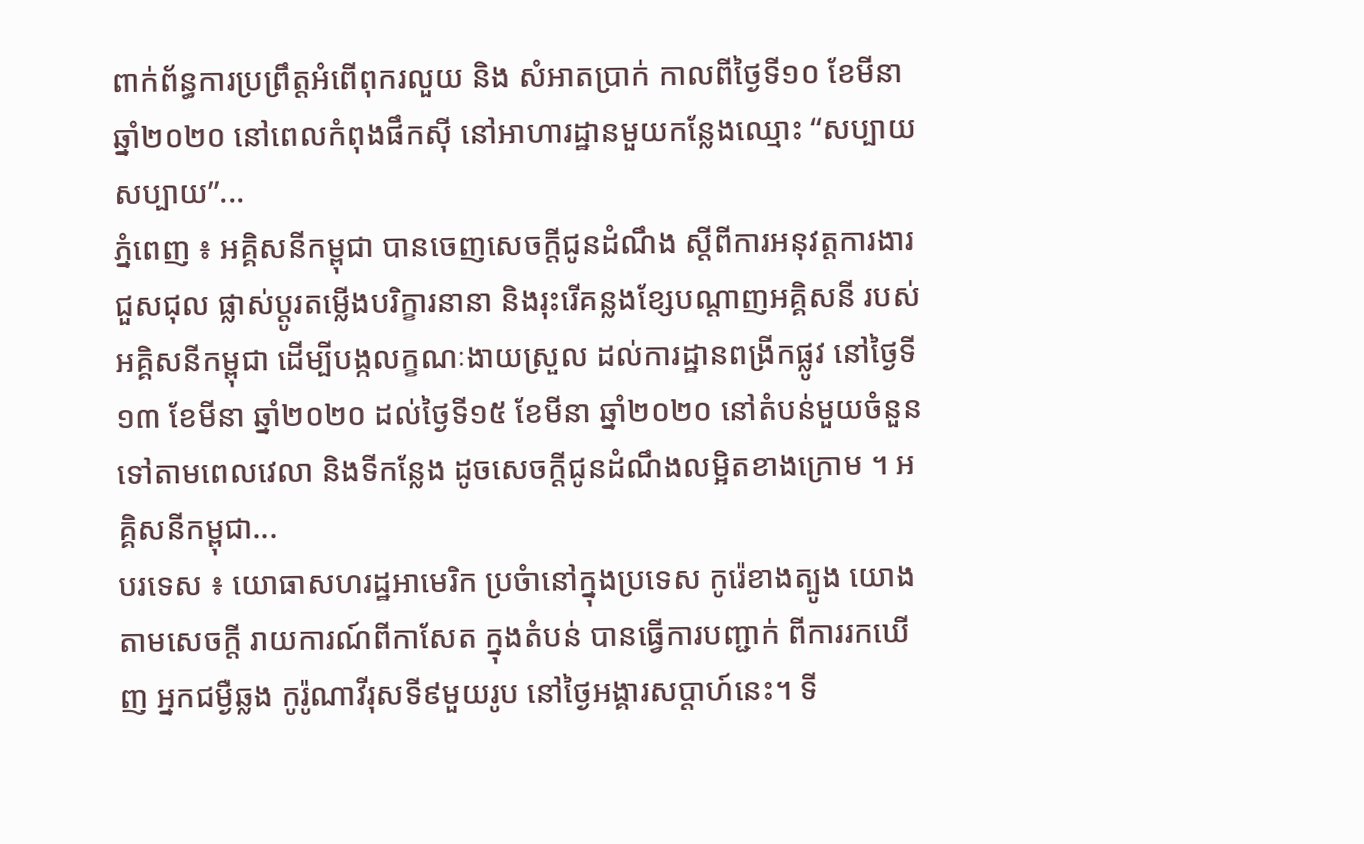ពាក់ព័ន្ធការប្រព្រឹត្តអំពើពុករលួយ និង សំអាតប្រាក់ កាលពីថ្ងៃទី១០ ខែមីនា ឆ្នាំ២០២០ នៅពេលកំពុងផឹកស៊ី នៅអាហារដ្ឋានមួយកន្លែងឈ្មោះ “សប្បាយ សប្បាយ”...
ភ្នំពេញ ៖ អគ្គិសនីកម្ពុជា បានចេញសេចក្តីជូនដំណឹង ស្តីពីការអនុវត្តការងារជួសជុល ផ្លាស់ប្តូរតម្លើងបរិក្ខារនានា និងរុះរើគន្លងខ្សែបណ្តាញអគ្គិសនី របស់អគ្គិសនីកម្ពុជា ដើម្បីបង្កលក្ខណៈងាយស្រួល ដល់ការដ្ឋានពង្រីកផ្លូវ នៅថ្ងៃទី១៣ ខែមីនា ឆ្នាំ២០២០ ដល់ថ្ងៃទី១៥ ខែមីនា ឆ្នាំ២០២០ នៅតំបន់មួយចំនួន ទៅតាមពេលវេលា និងទីកន្លែង ដូចសេចក្តីជូនដំណឹងលម្អិតខាងក្រោម ។ អគ្គិសនីកម្ពុជា...
បរទេស ៖ យោធាសហរដ្ឋអាមេរិក ប្រចំានៅក្នុងប្រទេស កូរ៉េខាងត្បូង យោងតាមសេចក្តី រាយការណ៍ពីកាសែត ក្នុងតំបន់ បានធ្វើការបញ្ជាក់ ពីការរកឃើញ អ្នកជម្ងឺឆ្លង កូរ៉ូណាវីរុសទី៩មួយរូប នៅថ្ងៃអង្គារសប្ដាហ៍នេះ។ ទី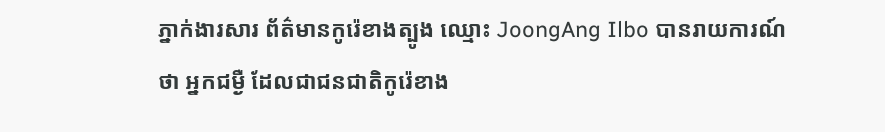ភ្នាក់ងារសារ ព័ត៌មានកូរ៉េខាងត្បូង ឈ្មោះ JoongAng Ilbo បានរាយការណ៍ថា អ្នកជម្ងឺ ដែលជាជនជាតិកូរ៉េខាង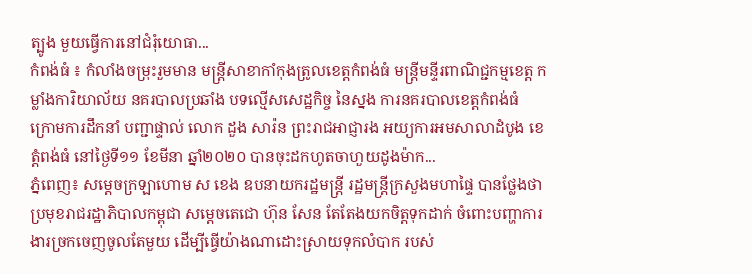ត្បូង មួយធ្វើការនៅជំរុំយោធា...
កំពង់ធំ ៖ កំលាំងចម្រុះរួមមាន មន្រ្តីសាខាកាំកុងត្រូលខេត្តកំពង់ធំ មន្ត្រីមន្ទីរពាណិជ្ជកម្មខេត្ត កម្លាំងការិយាល័យ នគរបាលប្រឆាំង បទល្មើសសេដ្ឋកិច្ច នៃស្នង ការនគរបាលខេត្តកំពង់ធំ ក្រោមការដឹកនាំ បញ្ជាផ្ទាល់ លោក ដួង សារ៉ន ព្រះរាជអាជ្ញារង អយ្យការអមសាលាដំបូង ខេត្តំពង់ធំ នៅថ្ងៃទី១១ ខែមីនា ឆ្នាំ២០២០ បានចុះដកហូតចាហួយដូងម៉ាក...
ភ្នំពេញ៖ សម្ដេចក្រឡាហោម ស ខេង ឧបនាយករដ្ឋមន្ដ្រី រដ្ឋមន្ដ្រីក្រសួងមហាផ្ទៃ បានថ្លែងថា ប្រមុខរាជរដ្ឋាភិបាលកម្ពុជា សម្ដេចតេជោ ហ៊ុន សែន តែតែងយកចិត្តទុកដាក់ ចំពោះបញ្ហាការងារច្រកចេញចូលតែមួយ ដើម្បីធ្វើយ៉ាងណាដោះស្រាយទុកលំបាក របស់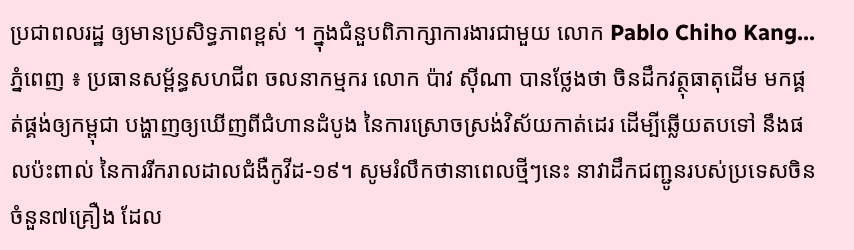ប្រជាពលរដ្ឋ ឲ្យមានប្រសិទ្ធភាពខ្ពស់ ។ ក្នុងជំនួបពិភាក្សាការងារជាមួយ លោក Pablo Chiho Kang...
ភ្នំពេញ ៖ ប្រធានសម្ព័ន្ធសហជីព ចលនាកម្មករ លោក ប៉ាវ ស៊ីណា បានថ្លែងថា ចិនដឹកវត្ថុធាតុដើម មកផ្គត់ផ្គង់ឲ្យកម្ពុជា បង្ហាញឲ្យឃើញពីជំហានដំបូង នៃការស្រោចស្រង់វិស័យកាត់ដេរ ដើម្បីឆ្លើយតបទៅ នឹងផលប៉ះពាល់ នៃការរីករាលដាលជំងឺកូវីដ-១៩។ សូមរំលឹកថានាពេលថ្មីៗនេះ នាវាដឹកជញ្ជូនរបស់ប្រទេសចិន ចំនួន៧គ្រឿង ដែល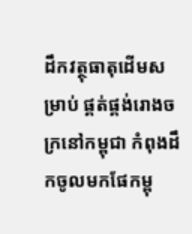ដឹកវត្ថុធាតុដើមសម្រាប់ ផ្គត់ផ្គង់រោងចក្រនៅកម្ពុជា កំពុងដឹកចូលមកផែកម្ពុ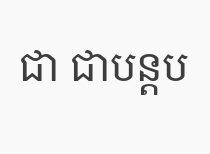ជា ជាបន្តប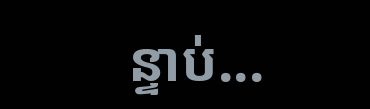ន្ទាប់...